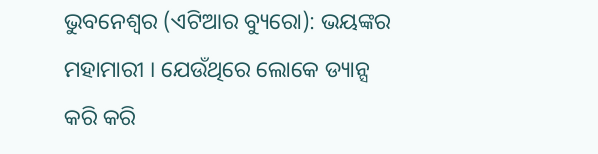ଭୁବନେଶ୍ୱର (ଏଟିଆର ବ୍ୟୁରୋ): ଭୟଙ୍କର ମହାମାରୀ । ଯେଉଁଥିରେ ଲୋକେ ଡ୍ୟାନ୍ସ କରି କରି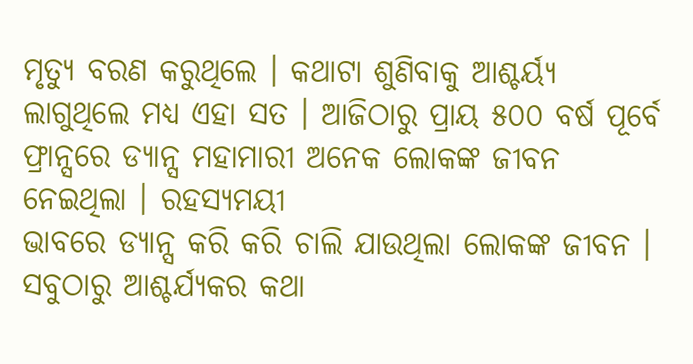ମୃତ୍ୟୁ ବରଣ କରୁଥିଲେ । କଥାଟା ଶୁଣିବାକୁ ଆଶ୍ଚର୍ୟ୍ୟ ଲାଗୁଥିଲେ ମଧ୍ୟ ଏହା ସତ । ଆଜିଠାରୁ ପ୍ରାୟ ୫୦୦ ବର୍ଷ ପୂର୍ବେ ଫ୍ରାନ୍ସରେ ଡ୍ୟାନ୍ସ ମହାମାରୀ ଅନେକ ଲୋକଙ୍କ ଜୀବନ ନେଇଥିଲା । ରହସ୍ୟମୟୀ
ଭାବରେ ଡ୍ୟାନ୍ସ କରି କରି ଚାଲି ଯାଉଥିଲା ଲୋକଙ୍କ ଜୀବନ । ସବୁଠାରୁ ଆଶ୍ଚର୍ଯ୍ୟକର କଥା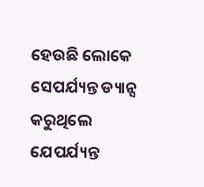ହେଉଛି ଲୋକେ ସେପର୍ଯ୍ୟନ୍ତ ଡ୍ୟାନ୍ସ କରୁଥିଲେ ଯେପର୍ଯ୍ୟନ୍ତ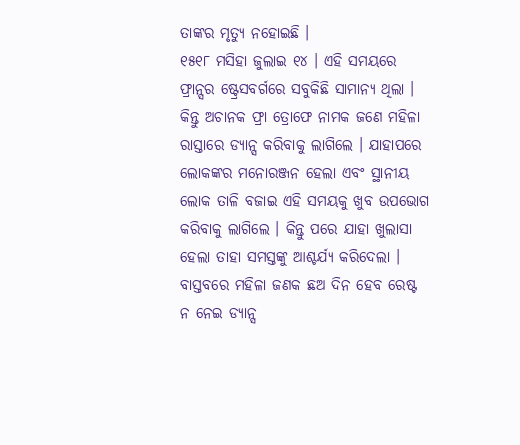ତାଙ୍କର ମୃତ୍ୟୁ ନହୋଇଛି ।
୧୫୧୮ ମସିହା ଜୁଲାଇ ୧୪ । ଏହି ସମୟରେ ଫ୍ରାନ୍ସର ଷ୍ଟ୍ରେସବର୍ଗରେ ସବୁକିଛି ସାମାନ୍ୟ ଥିଲା । କିନ୍ତୁ ଅଚାନକ ଫ୍ରା ତ୍ରୋଫେ ନାମକ ଜଣେ ମହିଳା ରାସ୍ତାରେ ଡ୍ୟାନ୍ସ କରିବାକୁ ଲାଗିଲେ । ଯାହାପରେ ଲୋକଙ୍କର ମନୋରଞ୍ଜନ ହେଲା ଏବଂ ସ୍ଥାନୀୟ ଲୋକ ତାଳି ବଜାଇ ଏହି ସମୟକୁ ଖୁବ ଉପଭୋଗ କରିବାକୁ ଲାଗିଲେ । କିନ୍ତୁ ପରେ ଯାହା ଖୁଲାସା ହେଲା ତାହା ସମସ୍ତଙ୍କୁ ଆଶ୍ଚର୍ଯ୍ୟ କରିଦେଲା । ବାସ୍ତବରେ ମହିଳା ଜଣକ ଛଅ ଦିନ ହେବ ରେଷ୍ଟ ନ ନେଇ ଡ୍ୟାନ୍ସ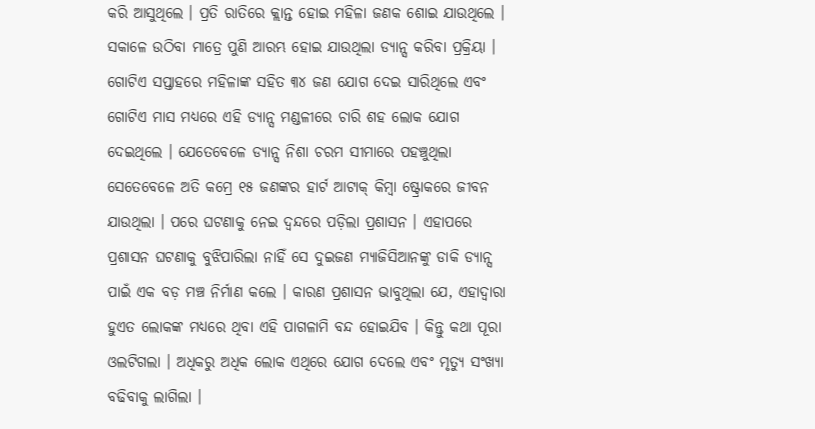କରି ଆସୁଥିଲେ । ପ୍ରତି ରାତିରେ କ୍ଲାନ୍ତ ହୋଇ ମହିଳା ଜଣକ ଶୋଇ ଯାଉଥିଲେ । ସକାଳେ ଉଠିବା ମାତ୍ରେ ପୁଣି ଆରମ୍ଭ ହୋଇ ଯାଉଥିଲା ଡ୍ୟାନ୍ସ କରିବା ପ୍ରକ୍ରିୟା । ଗୋଟିଏ ସପ୍ତାହରେ ମହିଳାଙ୍କ ସହିତ ୩୪ ଜଣ ଯୋଗ ଦେଇ ସାରିଥିଲେ ଏବଂ ଗୋଟିଏ ମାସ ମଧ୍ୟରେ ଏହି ଡ୍ୟାନ୍ସ ମଣ୍ଡଳୀରେ ଚାରି ଶହ ଲୋକ ଯୋଗ ଦେଇଥିଲେ । ଯେତେବେଳେ ଡ୍ୟାନ୍ସ ନିଶା ଚରମ ସୀମାରେ ପହଞ୍ଚୁଥିଲା ସେତେବେଳେ ଅତି କମ୍ରେ ୧୫ ଜଣଙ୍କର ହାର୍ଟ ଆଟାକ୍ କିମ୍ବା ଷ୍ଟ୍ରୋକରେ ଜୀବନ ଯାଉଥିଲା । ପରେ ଘଟଣାକୁ ନେଇ ଦ୍ୱନ୍ଦରେ ପଡ଼ିଲା ପ୍ରଶାସନ । ଏହାପରେ ପ୍ରଶାସନ ଘଟଣାକୁ ବୁଝିପାରିଲା ନାହିଁ ସେ ଦୁଇଜଣ ମ୍ୟାଜିସିଆନଙ୍କୁ ଡାକି ଡ୍ୟାନ୍ସ ପାଇଁ ଏକ ବଡ଼ ମଞ୍ଚ ନିର୍ମାଣ କଲେ । କାରଣ ପ୍ରଶାସନ ଭାବୁଥିଲା ଯେ, ଏହାଦ୍ୱାରା ହୁଏତ ଲୋକଙ୍କ ମଧ୍ୟରେ ଥିବା ଏହି ପାଗଳାମି ବନ୍ଦ ହୋଇଯିବ । କିନ୍ତୁ କଥା ପୂରା ଓଲଟିଗଲା । ଅଧିକରୁ ଅଧିକ ଲୋକ ଏଥିରେ ଯୋଗ ଦେଲେ ଏବଂ ମୃତ୍ୟୁ ସଂଖ୍ୟା ବଢିବାକୁ ଲାଗିଲା ।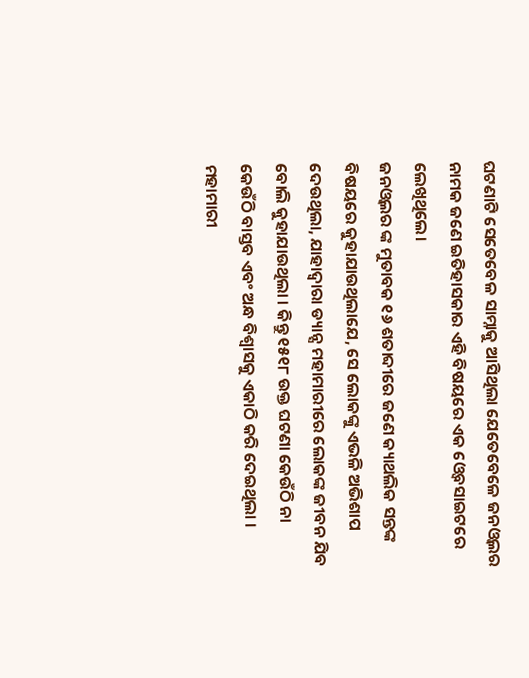ଘଟଣାଟି ସେତେବେଳ ସାମ୍ନାକୁ ଆସିଥିଲା ଯେତେବେଳେ ଜନଓ୍ୱଲର ନାମକ ଜଣେ ଇତିହାସକାର ଏହି ବିଷୟରେ ଏକ ଓ୍ୱେବସାଇଟରେ ଲେଖିଥିଲେ।
ଜନଓ୍ୱଲର ଙ୍କ ମୁତାବକ ୧୬ ଶତାବ୍ଦୀରେ ଜଣେ କ୍ୟାଥଲିକ ସନ୍ତଙ୍କ ବିଷୟରେ କୁହାଯାଉଥିଲାଯେ, ସେ ଲୋକଙ୍କୁ ଏଭଳି ଅଭିଶାପ
ଦେଉଥିଲା, ଯାହାଦ୍ୱାରା ଡ୍ୟାନ୍ସ ମହାମାରୀରେ ଲୋକଙ୍କ ଜୀବନ ଯିବ ବୋଲି କୁହାଯାଉଥିଲା । କିନ୍ତୁ ୧୫୧୮ ଉକ୍ତ ଘଟଣା କେଉଁଠି ନା
କେଉଁଠି ବାସ୍ତବ ଏବଂ ଅନ୍ଧ ବିଶ୍ୱାସକୁ ଏକାଠି କରି ଦେଇଥିଲା । ମହାମାରୀ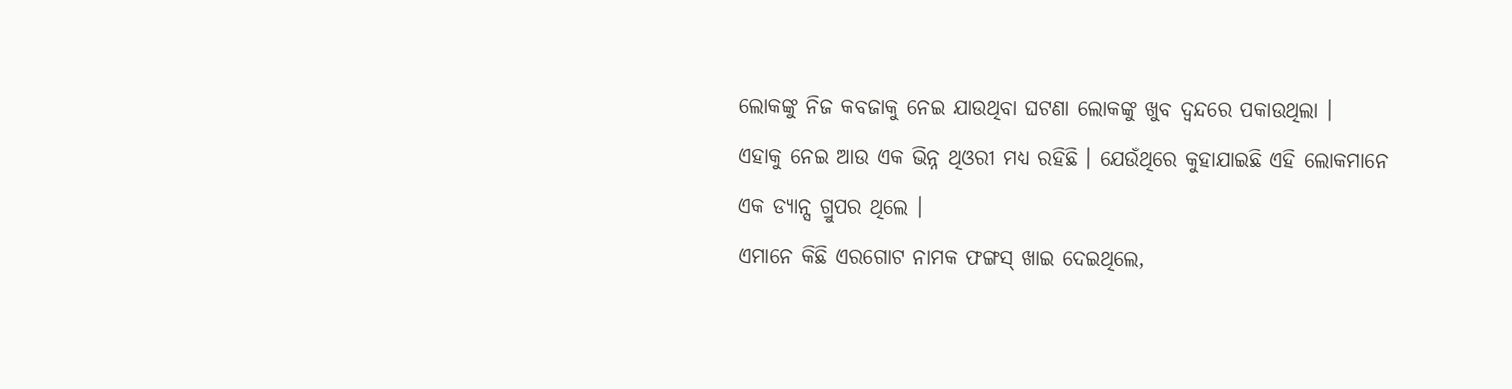ଲୋକଙ୍କୁ ନିଜ କବଜାକୁ ନେଇ ଯାଉଥିବା ଘଟଣା ଲୋକଙ୍କୁ ଖୁବ ଦ୍ୱନ୍ଦରେ ପକାଉଥିଲା ।
ଏହାକୁ ନେଇ ଆଉ ଏକ ଭିନ୍ନ ଥିଓରୀ ମଧ୍ୟ ରହିଛି । ଯେଉଁଥିରେ କୁହାଯାଇଛି ଏହି ଲୋକମାନେ ଏକ ଡ୍ୟାନ୍ସ ଗ୍ରୁପର ଥିଲେ ।
ଏମାନେ କିଛି ଏରଗୋଟ ନାମକ ଫଙ୍ଗସ୍ ଖାଇ ଦେଇଥିଲେ,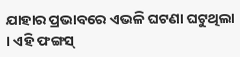ଯାହାର ପ୍ରଭାବରେ ଏଭଳି ଘଟଣା ଘଟୁଥିଲା । ଏହି ଫଙ୍ଗସ୍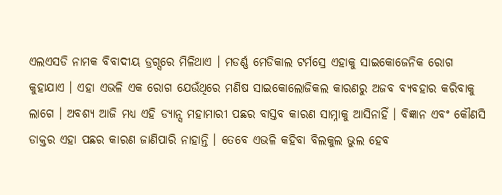ଏଲଏସଡି ନାମକ ବିବାଦୀୟ ଡ୍ରଗ୍ସରେ ମିଳିଥାଏ । ମଡର୍ଣ୍ଣ ମେଡିକାଲ ଟର୍ମସ୍ରେ ଏହାକୁ ସାଇକୋଜେନିକ ରୋଗ କୁହାଯାଏ । ଏହା ଏଭଳି ଏକ ରୋଗ ଯେଉଁଥିରେ ମଣିଷ ସାଇକୋଲୋଜିକଲ କାରଣରୁ ଅଜବ ବ୍ୟବହାର କରିବାକୁ ଲାଗେ । ଅବଶ୍ୟ ଆଜି ମଧ୍ୟ ଏହି ଡ୍ୟାନ୍ସ ମହାମାରୀ ପଛର ବାସ୍ତବ କାରଣ ସାମ୍ନାକୁ ଆସିନାହିଁ । ବିଜ୍ଞାନ ଏବଂ କୌଣସି ଡାକ୍ତର ଏହା ପଛର କାରଣ ଜାଣିପାରି ନାହାନ୍ତି । ତେବେ ଏଭଳି କହିବା ବିଲକୁଲ ଭୁଲ ହେବ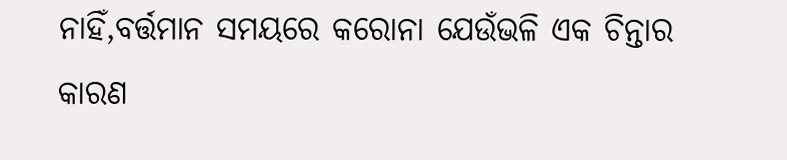ନାହିଁ,ବର୍ତ୍ତମାନ ସମୟରେ କରୋନା ଯେଉଁଭଳି ଏକ ଚିନ୍ତାର କାରଣ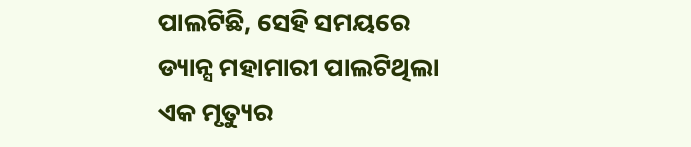ପାଲଟିଛି, ସେହି ସମୟରେ ଡ୍ୟାନ୍ସ ମହାମାରୀ ପାଲଟିଥିଲା ଏକ ମୃତ୍ୟୁର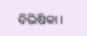ବିଭିଷିକା ।